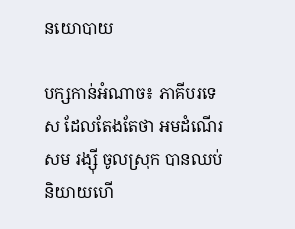នយោបាយ

បក្សកាន់អំណាច៖ ភាគីបរទេស ដែលតែងតែថា អមដំណើរ សម រង្ស៊ី ចូលស្រុក បានឈប់និយាយហើ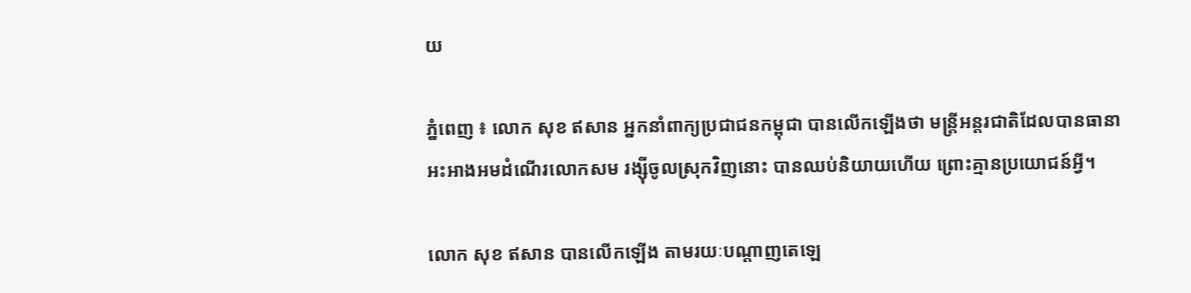យ

ភ្នំពេញ ៖ លោក សុខ ឥសាន អ្នកនាំពាក្យប្រជាជនកម្ពុជា បានលើកឡើងថា មន្រ្តីអន្តរជាតិដែលបានធានាអះអាងអមដំណើរលោកសម រង្ស៊ីចូលស្រុកវិញនោះ បានឈប់និយាយហើយ ព្រោះគ្មានប្រយោជន៍អ្វី។

លោក សុខ ឥសាន បានលើកឡើង តាមរយៈបណ្តាញតេឡេ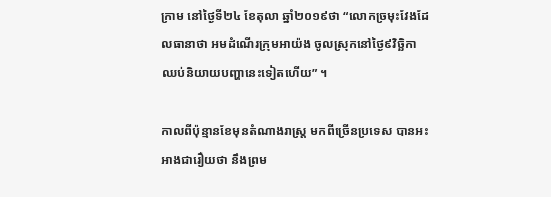ក្រាម នៅថ្ងៃទី២៤ ខែតុលា ឆ្នាំ២០១៩ថា “លោកច្រមុះវែងដែលធានាថា អមដំណើរក្រុមអាយ៉ង ចូលស្រុកនៅថ្ងៃ៩វិច្ឆិកា ឈប់និយាយបញ្ហានេះទៀតហើយ” ។

កាលពីប៉ុន្មានខែមុនតំណាងរាស្រ្ត មកពីច្រើនប្រទេស បានអះអាងជារឿយថា នឹងព្រម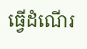ធ្វើដំណើរ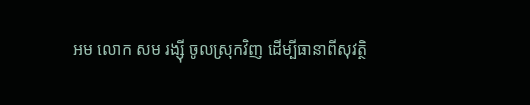អម លោក សម រង្ស៊ី ចូលស្រុកវិញ ដើម្បីធានាពីសុវត្ថិ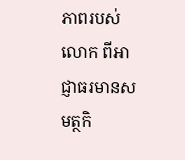ភាពរបស់លោក ពីអាជ្ញាធរមានសមត្ថកិ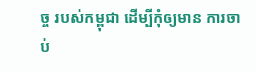ច្ច របស់កម្ពុជា ដើម្បីកុំឲ្យមាន ការចាប់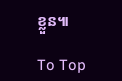ខ្លួន៕

To Top